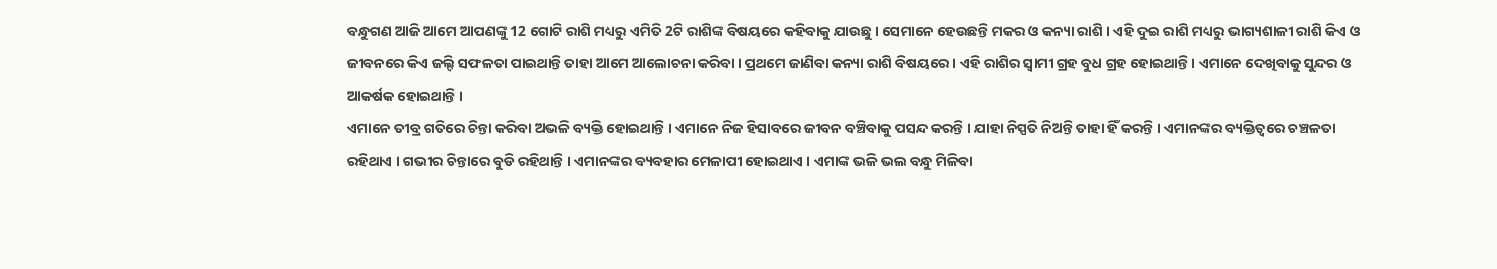ବନ୍ଧୁଗଣ ଆଜି ଆମେ ଆପଣଙ୍କୁ 12 ଗୋଟି ରାଶି ମଧ୍ୟରୁ ଏମିତି 2ଟି ରାଶିଙ୍କ ବିଷୟରେ କହିବାକୁ ଯାଉଛୁ । ସେମାନେ ହେଉଛନ୍ତି ମକର ଓ କନ୍ୟା ରାଶି । ଏହି ଦୁଇ ରାଶି ମଧ୍ୟରୁ ଭାଗ୍ୟଶାଳୀ ରାଶି କିଏ ଓ ଜୀବନରେ କିଏ ଜଲ୍ଦି ସଫଳତା ପାଇଥାନ୍ତି ତାହା ଆମେ ଆଲୋଚନା କରିବା । ପ୍ରଥମେ ଜାଣିବା କନ୍ୟା ରାଶି ବିଷୟରେ । ଏହି ରାଶିର ସ୍ଵାମୀ ଗ୍ରହ ବୁଧ ଗ୍ରହ ହୋଇଥାନ୍ତି । ଏମାନେ ଦେଖିବାକୁ ସୁନ୍ଦର ଓ ଆକର୍ଷକ ହୋଇଥାନ୍ତି ।
ଏମାନେ ତୀବ୍ର ଗତିରେ ଚିନ୍ତା କରିବା ଅଭଳି ବ୍ୟକ୍ତି ହୋଇଥାନ୍ତି । ଏମାନେ ନିଜ ହିସାବରେ ଜୀବନ ବଞ୍ଚିବାକୁ ପସନ୍ଦ କରନ୍ତି । ଯାହା ନିସ୍ପତି ନିଅନ୍ତି ତାହା ହିଁ କରନ୍ତି । ଏମାନଙ୍କର ବ୍ୟକ୍ତିତ୍ବରେ ଚଞ୍ଚଳତା ରହିଥାଏ । ଗଭୀର ଚିନ୍ତାରେ ବୁଡି ରହିଥାନ୍ତି । ଏମାନଙ୍କର ବ୍ୟବହାର ମେଳାପୀ ହୋଇଥାଏ । ଏମାଙ୍କ ଭଳି ଭଲ ବନ୍ଧୁ ମିଳିବା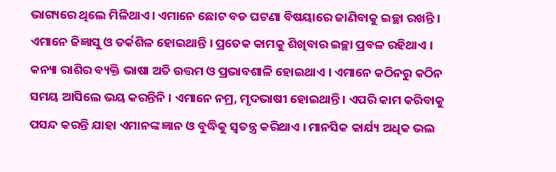ଭାଗ୍ୟରେ ଥିଲେ ମିଳିଥାଏ । ଏମାନେ ଛୋଟ ବଡ ଘଟଣା ବିଷୟାରେ ଜାଣିବାକୁ ଇଚ୍ଛା ରଖନ୍ତି ।
ଏମାନେ ଜିଜ୍ଞାସୁ ଓ ତର୍କଶିଳ ହୋଇଥାନ୍ତି । ପ୍ରତେକ କାମକୁ ଶିଖିବାର ଇଚ୍ଛା ପ୍ରବଳ ରହିଥାଏ । କନ୍ୟା ରାଶିର ବ୍ୟକ୍ତି ଭାଷା ଅତି ଉତ୍ତମ ଓ ପ୍ରଭାବଶାଳି ହୋଇଥାଏ । ଏମାନେ କଠିନରୁ କଠିନ ସମୟ ଆସିଲେ ଭୟ କରନ୍ତିନି । ଏମାନେ ନମ୍ର, ମୃଦଭାଷୀ ହୋଇଥାନ୍ତି । ଏପରି କାମ କରିବାକୁ ପସନ୍ଦ କରନ୍ତି ଯାହା ଏମାନଙ୍କ ଜ୍ଞାନ ଓ ବୁଦ୍ଧିକୁ ସ୍ଵତନ୍ତ୍ର କରିଥାଏ । ମାନସିକ କାର୍ଯ୍ୟ ଅଧିକ ଭଲ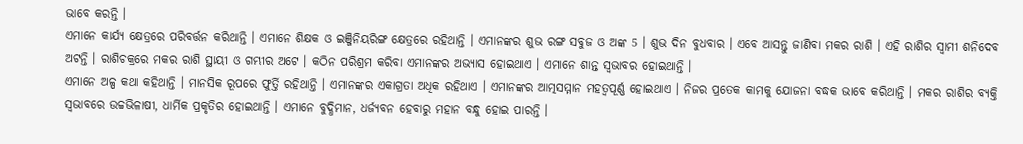ଭାବେ କରନ୍ତି ।
ଏମାନେ କାର୍ଯ୍ୟ କ୍ଷେତ୍ରରେ ପରିବର୍ତ୍ତନ କରିଥାନ୍ତି । ଏମାନେ ଶିକ୍ଷକ ଓ ଇଞ୍ଜିନିୟରିଙ୍ଗ କ୍ଷେତ୍ରରେ ରହିଥାନ୍ତି । ଏମାନଙ୍କର ଶୁଭ ରଙ୍ଗ ସବୁଜ ଓ ଅଙ୍କ 5 । ଶୁଭ ଦିନ ବୁଧବାର । ଏବେ ଆସନ୍ତୁ ଜାଣିବା ମକର ରାଶି । ଏହି ରାଶିର ସ୍ଵାମୀ ଶନିଦେବ ଅଟନ୍ତି । ରାଶିଚକ୍ରରେ ମକର ରାଶି ସ୍ଥାୟୀ ଓ ଗମ୍ଭୀର ଅଟେ । କଠିନ ପରିଶ୍ରମ କରିବା ଏମାନଙ୍କର ଅଭ୍ଯାସ ହୋଇଥାଏ । ଏମାନେ ଶାନ୍ତ ସ୍ଵଭାବର ହୋଇଥାନ୍ତି ।
ଏମାନେ ଅଳ୍ପ କଥା କହିଥାନ୍ତି । ମାନସିକ ରୂପରେ ଫୁର୍ତ୍ତି ରହିଥାନ୍ତି । ଏମାନଙ୍କର ଏକାଗ୍ରତା ଅଧିକ ରହିଥାଏ । ଏମାନଙ୍କର ଆତ୍ମସମ୍ମାନ ମହତ୍ବପୂର୍ଣ୍ଣ ହୋଇଥାଏ । ନିଜର ପ୍ରତେକ କାମକୁ ଯୋଜନା ବଦ୍ଧକ ଭାବେ କରିଥାନ୍ତି । ମକର ରାଶିର ବ୍ୟକ୍ତି ସ୍ଵଭାବରେ ଉଚ୍ଚଭିଳାଷୀ, ଧାର୍ମିକ ପ୍ରକୃତିର ହୋଇଥାନ୍ତି । ଏମାନେ ବୁଦ୍ଧିମାନ, ଧର୍ଜ୍ୟବନ ହେବାରୁ ମହାନ ବନ୍ଧୁ ହୋଇ ପାରନ୍ତି ।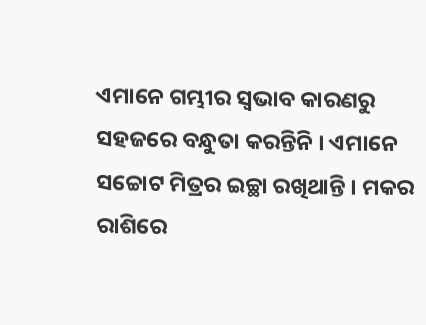ଏମାନେ ଗମ୍ଭୀର ସ୍ଵଭାବ କାରଣରୁ ସହଜରେ ବନ୍ଧୁତା କରନ୍ତିନି । ଏମାନେ ସଚ୍ଚୋଟ ମିତ୍ରର ଇଚ୍ଛା ରଖିଥାନ୍ତି । ମକର ରାଶିରେ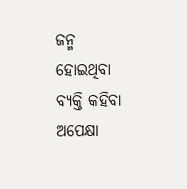ଜନ୍ମ ହୋଇଥିବା ବ୍ୟକ୍ତି କହିବା ଅପେକ୍ଷା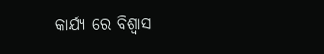କାର୍ଯ୍ୟ ରେ ବିଶ୍ଵାସ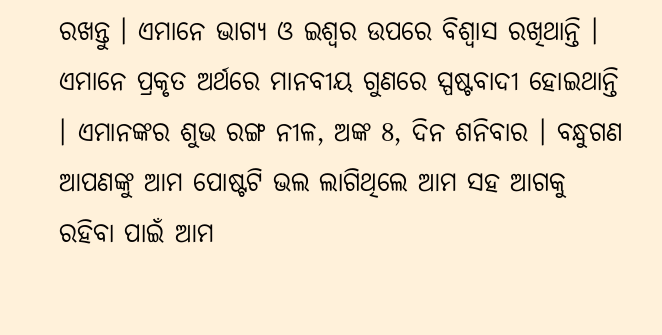ରଖନ୍ତୁ । ଏମାନେ ଭାଗ୍ୟ ଓ ଇଶ୍ଵର ଉପରେ ବିଶ୍ଵାସ ରଖିଥାନ୍ତି । ଏମାନେ ପ୍ରକୃତ ଅର୍ଥରେ ମାନବୀୟ ଗୁଣରେ ସ୍ପଷ୍ଟବାଦୀ ହୋଇଥାନ୍ତି । ଏମାନଙ୍କର ଶୁଭ ରଙ୍ଗ ନୀଳ, ଅଙ୍କ 8, ଦିନ ଶନିବାର । ବନ୍ଧୁଗଣ ଆପଣଙ୍କୁ ଆମ ପୋଷ୍ଟଟି ଭଲ ଲାଗିଥିଲେ ଆମ ସହ ଆଗକୁ ରହିବା ପାଇଁ ଆମ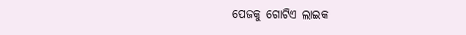ପେଜକୁ ଗୋଟିଏ ଲାଇକ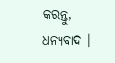କରନ୍ତୁ, ଧନ୍ୟବାଦ ।